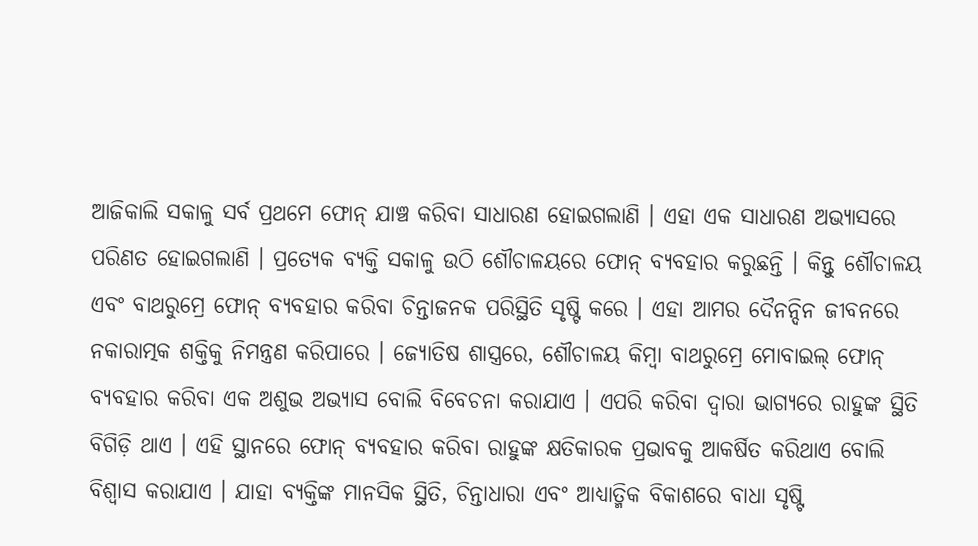ଆଜିକାଲି ସକାଳୁ ସର୍ବ ପ୍ରଥମେ ଫୋନ୍ ଯାଞ୍ଚ କରିବା ସାଧାରଣ ହୋଇଗଲାଣି । ଏହା ଏକ ସାଧାରଣ ଅଭ୍ୟାସରେ ପରିଣତ ହୋଇଗଲାଣି । ପ୍ରତ୍ୟେକ ବ୍ୟକ୍ତି ସକାଳୁ ଉଠି ଶୌଚାଳୟରେ ଫୋନ୍ ବ୍ୟବହାର କରୁଛନ୍ତି । କିନ୍ତୁ ଶୌଚାଳୟ ଏବଂ ବାଥରୁମ୍ରେ ଫୋନ୍ ବ୍ୟବହାର କରିବା ଚିନ୍ତାଜନକ ପରିସ୍ଥିତି ସୃଷ୍ଟି କରେ । ଏହା ଆମର ଦୈନନ୍ଦିନ ଜୀବନରେ ନକାରାତ୍ମକ ଶକ୍ତିକୁ ନିମନ୍ତ୍ରଣ କରିପାରେ । ଜ୍ୟୋତିଷ ଶାସ୍ତ୍ରରେ, ଶୌଚାଳୟ କିମ୍ବା ବାଥରୁମ୍ରେ ମୋବାଇଲ୍ ଫୋନ୍ ବ୍ୟବହାର କରିବା ଏକ ଅଶୁଭ ଅଭ୍ୟାସ ବୋଲି ବିବେଚନା କରାଯାଏ । ଏପରି କରିବା ଦ୍ୱାରା ଭାଗ୍ୟରେ ରାହୁଙ୍କ ସ୍ଥିତି ବିଗିଡ଼ି ଥାଏ । ଏହି ସ୍ଥାନରେ ଫୋନ୍ ବ୍ୟବହାର କରିବା ରାହୁଙ୍କ କ୍ଷତିକାରକ ପ୍ରଭାବକୁ ଆକର୍ଷିତ କରିଥାଏ ବୋଲି ବିଶ୍ୱାସ କରାଯାଏ । ଯାହା ବ୍ୟକ୍ତିଙ୍କ ମାନସିକ ସ୍ଥିତି, ଚିନ୍ତାଧାରା ଏବଂ ଆଧ୍ୟାତ୍ମିକ ବିକାଶରେ ବାଧା ସୃଷ୍ଟି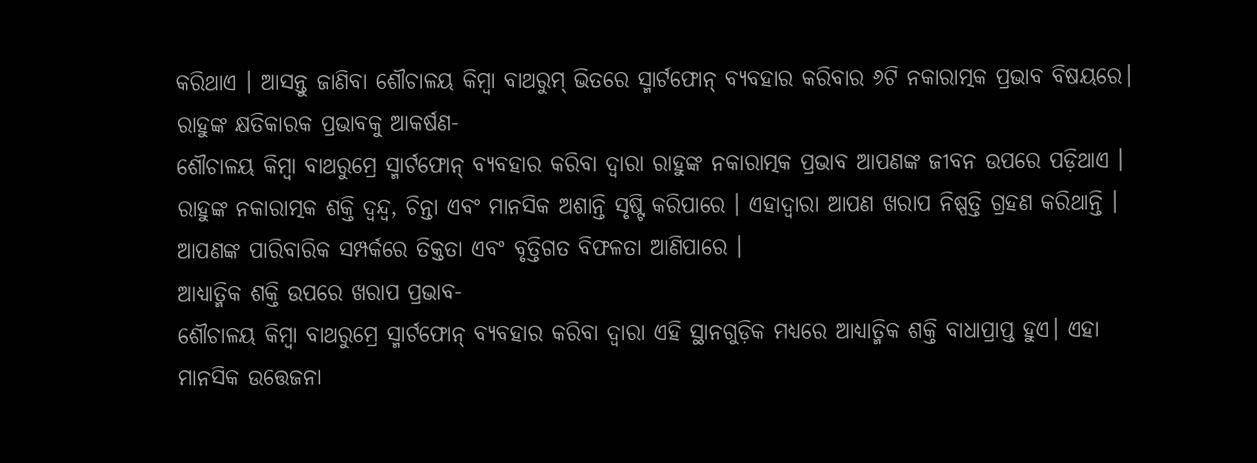କରିଥାଏ । ଆସନ୍ତୁ ଜାଣିବା ଶୌଚାଳୟ କିମ୍ବା ବାଥରୁମ୍ ଭିତରେ ସ୍ମାର୍ଟଫୋନ୍ ବ୍ୟବହାର କରିବାର ୬ଟି ନକାରାତ୍ମକ ପ୍ରଭାବ ବିଷୟରେ।
ରାହୁଙ୍କ କ୍ଷତିକାରକ ପ୍ରଭାବକୁ ଆକର୍ଷଣ-
ଶୌଚାଳୟ କିମ୍ବା ବାଥରୁମ୍ରେ ସ୍ମାର୍ଟଫୋନ୍ ବ୍ୟବହାର କରିବା ଦ୍ୱାରା ରାହୁଙ୍କ ନକାରାତ୍ମକ ପ୍ରଭାବ ଆପଣଙ୍କ ଜୀବନ ଉପରେ ପଡ଼ିଥାଏ । ରାହୁଙ୍କ ନକାରାତ୍ମକ ଶକ୍ତି ଦ୍ୱନ୍ଦ୍ୱ, ଚିନ୍ତା ଏବଂ ମାନସିକ ଅଶାନ୍ତି ସୃଷ୍ଟି କରିପାରେ । ଏହାଦ୍ୱାରା ଆପଣ ଖରାପ ନିଷ୍ପତ୍ତି ଗ୍ରହଣ କରିଥାନ୍ତି । ଆପଣଙ୍କ ପାରିବାରିକ ସମ୍ପର୍କରେ ତିକ୍ତତା ଏବଂ ବୃତ୍ତିଗତ ବିଫଳତା ଆଣିପାରେ ।
ଆଧ୍ୟାତ୍ମିକ ଶକ୍ତି ଉପରେ ଖରାପ ପ୍ରଭାବ-
ଶୌଚାଳୟ କିମ୍ୱା ବାଥରୁମ୍ରେ ସ୍ମାର୍ଟଫୋନ୍ ବ୍ୟବହାର କରିବା ଦ୍ୱାରା ଏହି ସ୍ଥାନଗୁଡ଼ିକ ମଧ୍ୟରେ ଆଧ୍ୟାତ୍ମିକ ଶକ୍ତି ବାଧାପ୍ରାପ୍ତ ହୁଏ। ଏହା ମାନସିକ ଉତ୍ତେଜନା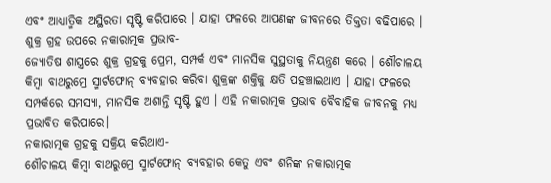ଏବଂ ଆଧ୍ୟାତ୍ମିକ ଅସ୍ଥିରତା ସୃଷ୍ଟି କରିପାରେ । ଯାହା ଫଳରେ ଆପଣଙ୍କ ଜୀବନରେ ତିକ୍ତତା ବଢିପାରେ ।
ଶୁକ୍ର ଗ୍ରହ ଉପରେ ନକାରାତ୍ମକ ପ୍ରଭାବ-
ଜ୍ୟୋତିଷ ଶାସ୍ତ୍ରରେ ଶୁକ୍ର ଗ୍ରହକୁ ପ୍ରେମ, ସମ୍ପର୍କ ଏବଂ ମାନସିକ ସୁସ୍ଥତାକୁ ନିୟନ୍ତ୍ରଣ କରେ । ଶୌଚାଳୟ କିମ୍ବା ବାଥରୁମ୍ରେ ସ୍ମାର୍ଟଫୋନ୍ ବ୍ୟବହାର କରିବା ଶୁକ୍ରଙ୍କ ଶକ୍ତିକୁ କ୍ଷତି ପହଞ୍ଚାଇଥାଏ । ଯାହା ଫଳରେ ସମ୍ପର୍କରେ ସମସ୍ୟା, ମାନସିକ ଅଶାନ୍ତି ସୃଷ୍ଟି ହୁଏ । ଏହି ନକାରାତ୍ମକ ପ୍ରଭାବ ବୈବାହିକ ଜୀବନକୁ ମଧ୍ୟ ପ୍ରଭାବିତ କରିପାରେ।
ନକାରାତ୍ମକ ଗ୍ରହକୁ ସକ୍ରିୟ କରିଥାଏ-
ଶୌଚାଳୟ କିମ୍ବା ବାଥରୁମ୍ରେ ସ୍ମାର୍ଟଫୋନ୍ ବ୍ୟବହାର କେତୁ ଏବଂ ଶନିଙ୍କ ନକାରାତ୍ମକ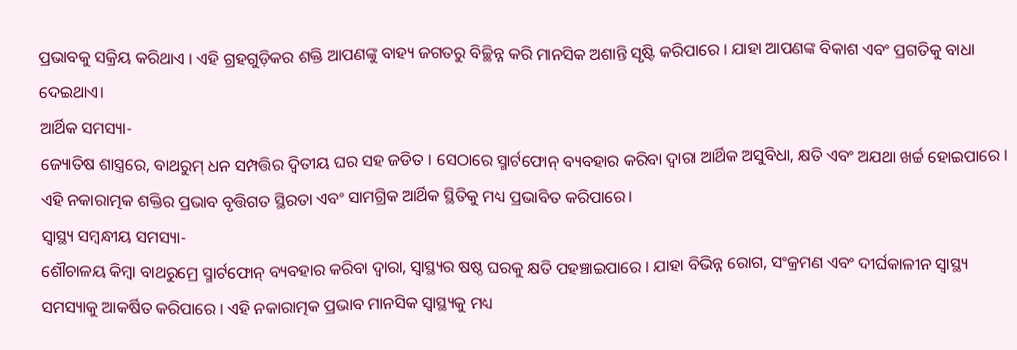ପ୍ରଭାବକୁ ସକ୍ରିୟ କରିଥାଏ । ଏହି ଗ୍ରହଗୁଡ଼ିକର ଶକ୍ତି ଆପଣଙ୍କୁ ବାହ୍ୟ ଜଗତରୁ ବିଚ୍ଛିନ୍ନ କରି ମାନସିକ ଅଶାନ୍ତି ସୃଷ୍ଟି କରିପାରେ । ଯାହା ଆପଣଙ୍କ ବିକାଶ ଏବଂ ପ୍ରଗତିକୁ ବାଧା ଦେଇଥାଏ।
ଆର୍ଥିକ ସମସ୍ୟା-
ଜ୍ୟୋତିଷ ଶାସ୍ତ୍ରରେ, ବାଥରୁମ୍ ଧନ ସମ୍ପତ୍ତିର ଦ୍ୱିତୀୟ ଘର ସହ ଜଡିତ । ସେଠାରେ ସ୍ମାର୍ଟଫୋନ୍ ବ୍ୟବହାର କରିବା ଦ୍ୱାରା ଆର୍ଥିକ ଅସୁବିଧା, କ୍ଷତି ଏବଂ ଅଯଥା ଖର୍ଚ୍ଚ ହୋଇପାରେ । ଏହି ନକାରାତ୍ମକ ଶକ୍ତିର ପ୍ରଭାବ ବୃତ୍ତିଗତ ସ୍ଥିରତା ଏବଂ ସାମଗ୍ରିକ ଆର୍ଥିକ ସ୍ଥିତିକୁ ମଧ୍ୟ ପ୍ରଭାବିତ କରିପାରେ।
ସ୍ୱାସ୍ଥ୍ୟ ସମ୍ୱନ୍ଧୀୟ ସମସ୍ୟା-
ଶୌଚାଳୟ କିମ୍ବା ବାଥରୁମ୍ରେ ସ୍ମାର୍ଟଫୋନ୍ ବ୍ୟବହାର କରିବା ଦ୍ୱାରା, ସ୍ୱାସ୍ଥ୍ୟର ଷଷ୍ଠ ଘରକୁ କ୍ଷତି ପହଞ୍ଚାଇପାରେ । ଯାହା ବିଭିନ୍ନ ରୋଗ, ସଂକ୍ରମଣ ଏବଂ ଦୀର୍ଘକାଳୀନ ସ୍ୱାସ୍ଥ୍ୟ ସମସ୍ୟାକୁ ଆକର୍ଷିତ କରିପାରେ । ଏହି ନକାରାତ୍ମକ ପ୍ରଭାବ ମାନସିକ ସ୍ୱାସ୍ଥ୍ୟକୁ ମଧ୍ୟ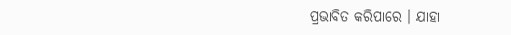ପ୍ରଭାବିତ କରିପାରେ । ଯାହା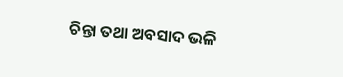ଚିନ୍ତା ତଥା ଅବସାଦ ଭଳି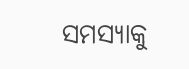ସମସ୍ୟାକୁ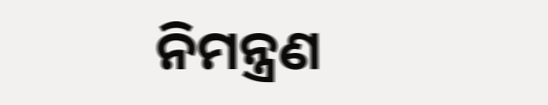ନିମନ୍ତ୍ରଣ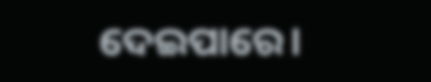ଦେଇପାରେ।